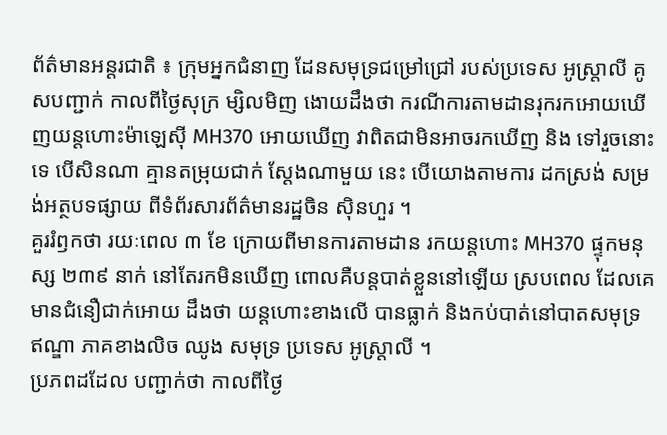ព័ត៌មានអន្តរជាតិ ៖ ក្រុមអ្នកជំនាញ ដែនសមុទ្រជម្រៅជ្រៅ របស់ប្រទេស អូស្រ្តាលី គូសបញ្ជាក់ កាលពីថ្ងៃសុក្រ ម្សិលមិញ ងោយដឹងថា ករណីការតាមដានរុករកអោយឃើញយន្តហោះម៉ាឡេស៊ី MH370 អោយឃើញ វាពិតជាមិនអាចរកឃើញ និង ទៅរួចនោះទេ បើសិនណា គ្មានតម្រុយជាក់ ស្តែងណាមួយ នេះ បើយោងតាមការ ដកស្រង់ សម្រង់អត្ថបទផ្សាយ ពីទំព័រសារព័ត៌មានរដ្ឋចិន ស៊ិនហួរ ។
គួររំឭកថា រយៈពេល ៣ ខែ ក្រោយពីមានការតាមដាន រកយន្តហោះ MH370 ផ្ទុកមនុស្ស ២៣៩ នាក់ នៅតែរកមិនឃើញ ពោលគឺបន្តបាត់ខ្លួននៅឡើយ ស្របពេល ដែលគេមានជំនឿជាក់អោយ ដឹងថា យន្តហោះខាងលើ បានធ្លាក់ និងកប់បាត់នៅបាតសមុទ្រ ឥណ្ឌា ភាគខាងលិច ឈូង សមុទ្រ ប្រទេស អូស្រ្តាលី ។
ប្រភពដដែល បញ្ជាក់ថា កាលពីថ្ងៃ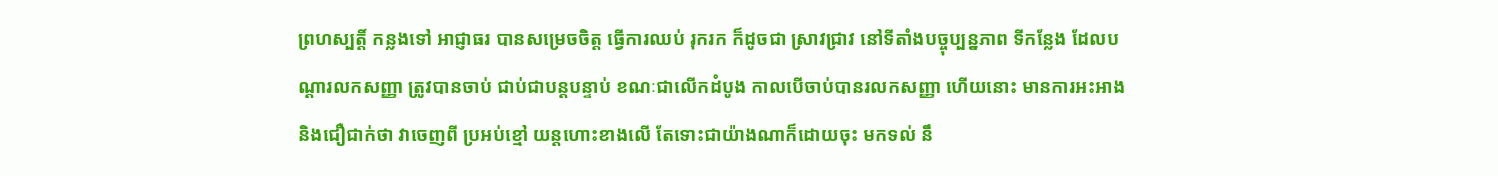ព្រហស្បត្តិ៍ កន្លងទៅ អាជ្ញាធរ បានសម្រេចចិត្ត ធ្វើការឈប់ រុករក ក៏ដូចជា ស្រាវជ្រាវ នៅទីតាំងបច្ចុប្បន្នភាព ទីកន្លែង ដែលបណ្តារលកសញ្ញា ត្រូវបានចាប់ ជាប់ជាបន្តបន្ទាប់ ខណៈជាលើកដំបូង កាលបើចាប់បានរលកសញ្ញា ហើយនោះ មានការអះអាង និងជឿជាក់ថា វាចេញពី ប្រអប់ខ្មៅ យន្តហោះខាងលើ តែទោះជាយ៉ាងណាក៏ដោយចុះ មកទល់ នឹ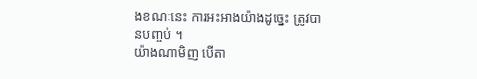ងខណៈនេះ ការអះអាងយ៉ាងដូច្នេះ ត្រូវបានបញ្ចប់ ។
យ៉ាងណាមិញ បើតា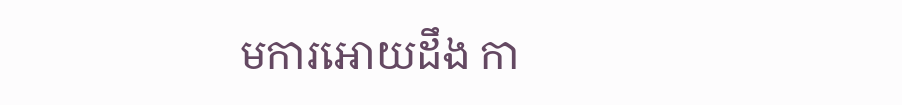មការអោយដឹង កា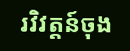រវិវត្តន៍ចុង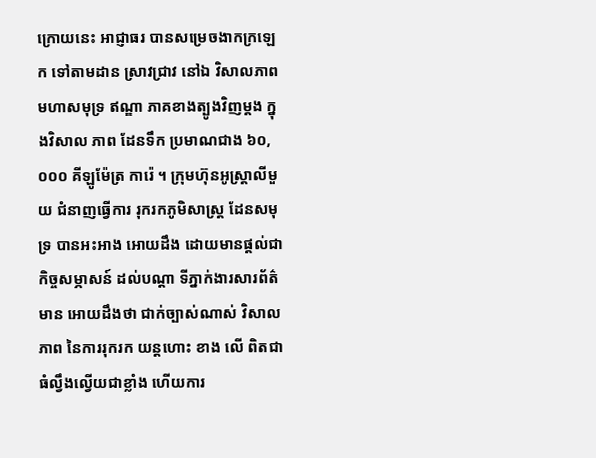ក្រោយនេះ អាជ្ញាធរ បានសម្រេចងាកក្រឡេក ទៅតាមដាន ស្រាវជ្រាវ នៅឯ វិសាលភាព មហាសមុទ្រ ឥណ្ឌា ភាគខាងត្បូងវិញម្តង ក្នុងវិសាល ភាព ដែនទឹក ប្រមាណជាង ៦០,០០០ គីឡូម៉ែត្រ ការ៉េ ។ ក្រុមហ៊ុនអូស្រ្តាលីមួយ ជំនាញធ្វើការ រុករកភូមិសាស្រ្ត ដែនសមុទ្រ បានអះអាង អោយដឹង ដោយមានផ្តល់ជាកិច្ចសម្ភាសន៍ ដល់បណ្តា ទីភ្នាក់ងារសារព័ត៌មាន អោយដឹងថា ជាក់ច្បាស់ណាស់ វិសាលភាព នៃការរុករក យន្តហោះ ខាង លើ ពិតជាធំល្វឹងល្វើយជាខ្លាំង ហើយការ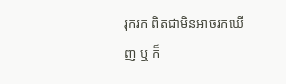រុករក ពិតជាមិនអាចរកឃើញ ឬ ក៏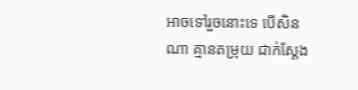អាចទៅរួចនោះទេ បើសិនណា គ្មានតម្រុយ ជាក់ស្តែង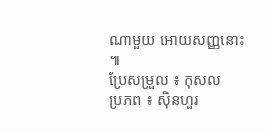ណាមួយ អោយសញ្ញនោះ ៕
ប្រែសម្រួល ៖ កុសល
ប្រភព ៖ ស៊ិនហួរ